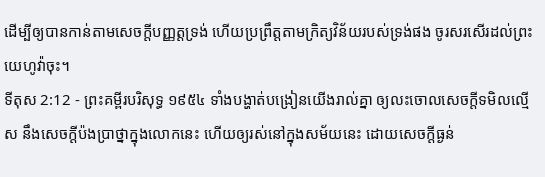ដើម្បីឲ្យបានកាន់តាមសេចក្ដីបញ្ញត្តទ្រង់ ហើយប្រព្រឹត្តតាមក្រិត្យវិន័យរបស់ទ្រង់ផង ចូរសរសើរដល់ព្រះយេហូវ៉ាចុះ។
ទីតុស 2:12 - ព្រះគម្ពីរបរិសុទ្ធ ១៩៥៤ ទាំងបង្ហាត់បង្រៀនយើងរាល់គ្នា ឲ្យលះចោលសេចក្ដីទមិលល្មើស នឹងសេចក្ដីប៉ងប្រាថ្នាក្នុងលោកនេះ ហើយឲ្យរស់នៅក្នុងសម័យនេះ ដោយសេចក្ដីធ្ងន់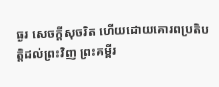ធ្ងរ សេចក្ដីសុចរិត ហើយដោយគោរពប្រតិបត្តិដល់ព្រះវិញ ព្រះគម្ពីរ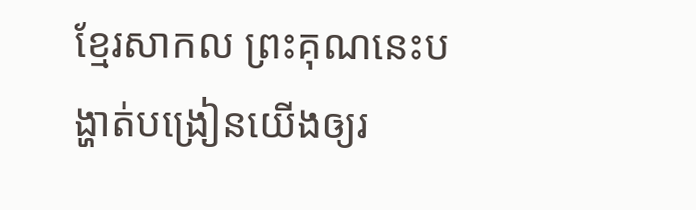ខ្មែរសាកល ព្រះគុណនេះបង្ហាត់បង្រៀនយើងឲ្យរ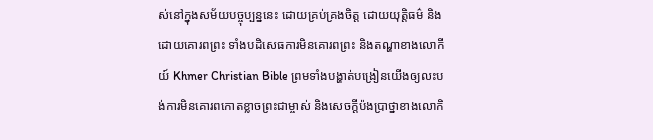ស់នៅក្នុងសម័យបច្ចុប្បន្ននេះ ដោយគ្រប់គ្រងចិត្ត ដោយយុត្តិធម៌ និងដោយគោរពព្រះ ទាំងបដិសេធការមិនគោរពព្រះ និងតណ្ហាខាងលោកីយ៍ Khmer Christian Bible ព្រមទាំងបង្ហាត់បង្រៀនយើងឲ្យលះបង់ការមិនគោរពកោតខ្លាចព្រះជាម្ចាស់ និងសេចក្ដីប៉ងប្រាថ្នាខាងលោកិ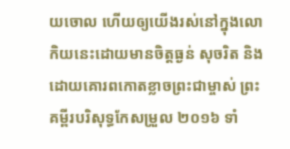យចោល ហើយឲ្យយើងរស់នៅក្នុងលោកិយនេះដោយមានចិត្តធ្ងន់ សុចរិត និងដោយគោរពកោតខ្លាចព្រះជាម្ចាស់ ព្រះគម្ពីរបរិសុទ្ធកែសម្រួល ២០១៦ ទាំ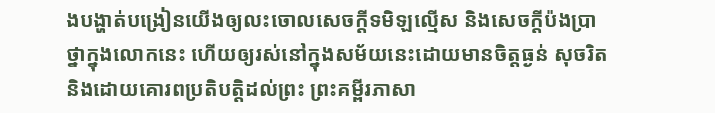ងបង្ហាត់បង្រៀនយើងឲ្យលះចោលសេចក្ដីទមិឡល្មើស និងសេចក្ដីប៉ងប្រាថ្នាក្នុងលោកនេះ ហើយឲ្យរស់នៅក្នុងសម័យនេះដោយមានចិត្តធ្ងន់ សុចរិត និងដោយគោរពប្រតិបត្តិដល់ព្រះ ព្រះគម្ពីរភាសា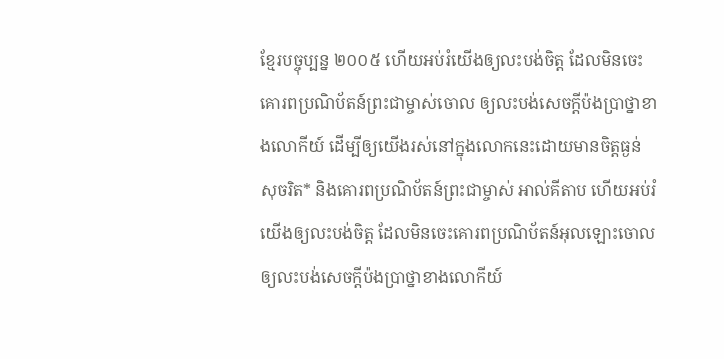ខ្មែរបច្ចុប្បន្ន ២០០៥ ហើយអប់រំយើងឲ្យលះបង់ចិត្ត ដែលមិនចេះគោរពប្រណិប័តន៍ព្រះជាម្ចាស់ចោល ឲ្យលះបង់សេចក្ដីប៉ងប្រាថ្នាខាងលោកីយ៍ ដើម្បីឲ្យយើងរស់នៅក្នុងលោកនេះដោយមានចិត្តធ្ងន់ សុចរិត* និងគោរពប្រណិប័តន៍ព្រះជាម្ចាស់ អាល់គីតាប ហើយអប់រំយើងឲ្យលះបង់ចិត្ដ ដែលមិនចេះគោរពប្រណិប័តន៍អុលឡោះចោល ឲ្យលះបង់សេចក្ដីប៉ងប្រាថ្នាខាងលោកីយ៍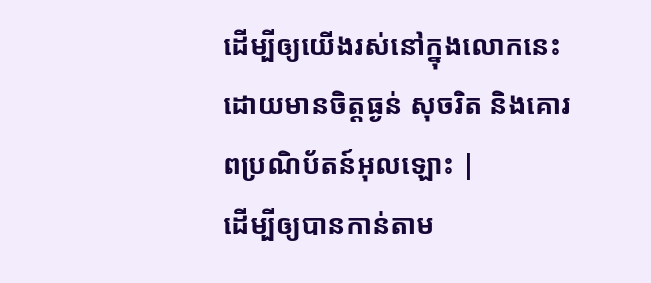ដើម្បីឲ្យយើងរស់នៅក្នុងលោកនេះដោយមានចិត្ដធ្ងន់ សុចរិត និងគោរពប្រណិប័តន៍អុលឡោះ |
ដើម្បីឲ្យបានកាន់តាម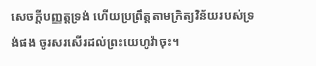សេចក្ដីបញ្ញត្តទ្រង់ ហើយប្រព្រឹត្តតាមក្រិត្យវិន័យរបស់ទ្រង់ផង ចូរសរសើរដល់ព្រះយេហូវ៉ាចុះ។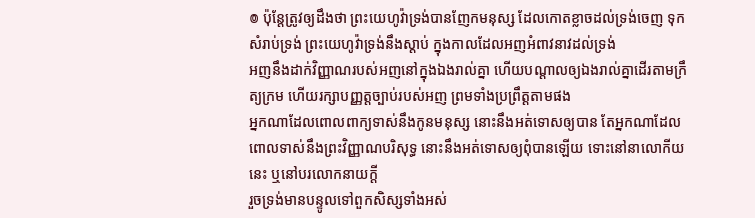៙ ប៉ុន្តែត្រូវឲ្យដឹងថា ព្រះយេហូវ៉ាទ្រង់បានញែកមនុស្ស ដែលកោតខ្លាចដល់ទ្រង់ចេញ ទុកសំរាប់ទ្រង់ ព្រះយេហូវ៉ាទ្រង់នឹងស្តាប់ ក្នុងកាលដែលអញអំពាវនាវដល់ទ្រង់
អញនឹងដាក់វិញ្ញាណរបស់អញនៅក្នុងឯងរាល់គ្នា ហើយបណ្តាលឲ្យឯងរាល់គ្នាដើរតាមក្រឹត្យក្រម ហើយរក្សាបញ្ញត្តច្បាប់របស់អញ ព្រមទាំងប្រព្រឹត្តតាមផង
អ្នកណាដែលពោលពាក្យទាស់នឹងកូនមនុស្ស នោះនឹងអត់ទោសឲ្យបាន តែអ្នកណាដែលពោលទាស់នឹងព្រះវិញ្ញាណបរិសុទ្ធ នោះនឹងអត់ទោសឲ្យពុំបានឡើយ ទោះនៅនាលោកីយនេះ ឬនៅបរលោកនាយក្តី
រួចទ្រង់មានបន្ទូលទៅពួកសិស្សទាំងអស់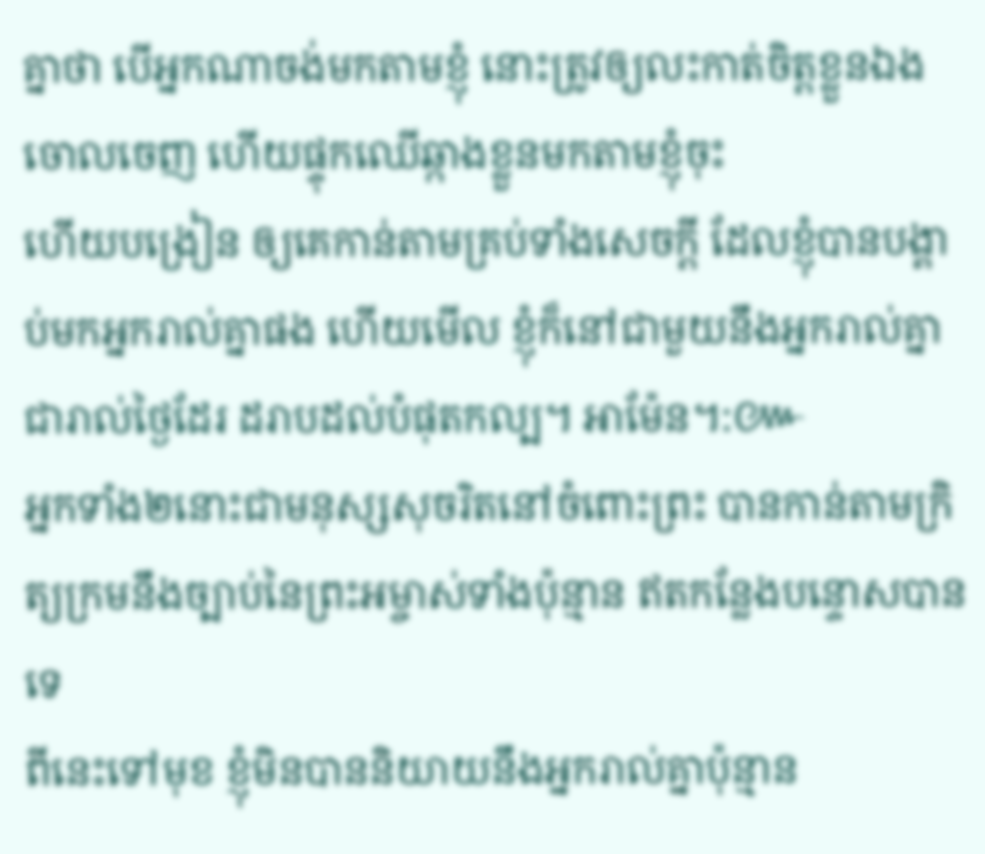គ្នាថា បើអ្នកណាចង់មកតាមខ្ញុំ នោះត្រូវឲ្យលះកាត់ចិត្តខ្លួនឯងចោលចេញ ហើយផ្ទុកឈើឆ្កាងខ្លួនមកតាមខ្ញុំចុះ
ហើយបង្រៀន ឲ្យគេកាន់តាមគ្រប់ទាំងសេចក្ដី ដែលខ្ញុំបានបង្គាប់មកអ្នករាល់គ្នាផង ហើយមើល ខ្ញុំក៏នៅជាមួយនឹងអ្នករាល់គ្នាជារាល់ថ្ងៃដែរ ដរាបដល់បំផុតកល្ប។ អាម៉ែន។:៚
អ្នកទាំង២នោះជាមនុស្សសុចរិតនៅចំពោះព្រះ បានកាន់តាមក្រិត្យក្រមនឹងច្បាប់នៃព្រះអម្ចាស់ទាំងប៉ុន្មាន ឥតកន្លែងបន្ទោសបានទេ
ពីនេះទៅមុខ ខ្ញុំមិនបាននិយាយនឹងអ្នករាល់គ្នាប៉ុន្មាន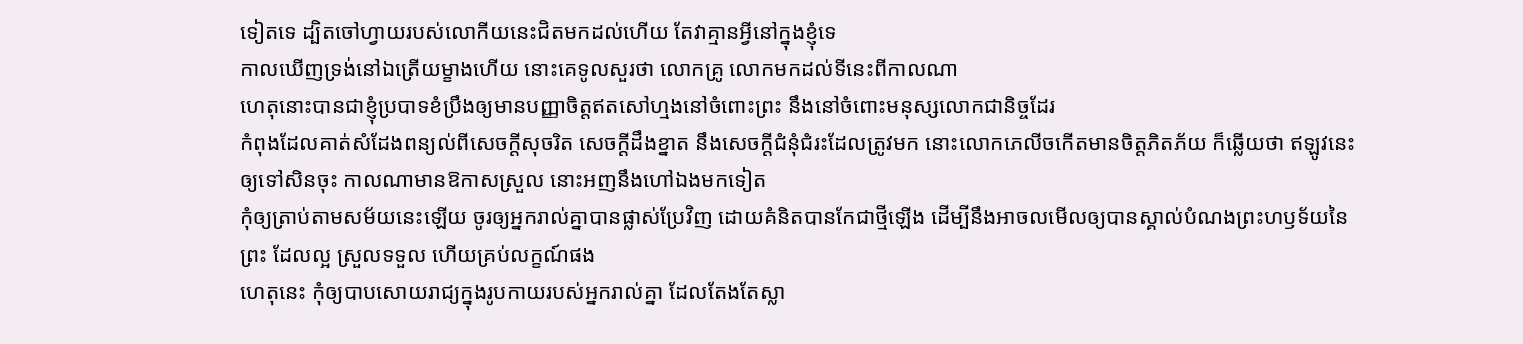ទៀតទេ ដ្បិតចៅហ្វាយរបស់លោកីយនេះជិតមកដល់ហើយ តែវាគ្មានអ្វីនៅក្នុងខ្ញុំទេ
កាលឃើញទ្រង់នៅឯត្រើយម្ខាងហើយ នោះគេទូលសួរថា លោកគ្រូ លោកមកដល់ទីនេះពីកាលណា
ហេតុនោះបានជាខ្ញុំប្របាទខំប្រឹងឲ្យមានបញ្ញាចិត្តឥតសៅហ្មងនៅចំពោះព្រះ នឹងនៅចំពោះមនុស្សលោកជានិច្ចដែរ
កំពុងដែលគាត់សំដែងពន្យល់ពីសេចក្ដីសុចរិត សេចក្ដីដឹងខ្នាត នឹងសេចក្ដីជំនុំជំរះដែលត្រូវមក នោះលោកភេលីចកើតមានចិត្តភិតភ័យ ក៏ឆ្លើយថា ឥឡូវនេះ ឲ្យទៅសិនចុះ កាលណាមានឱកាសស្រួល នោះអញនឹងហៅឯងមកទៀត
កុំឲ្យត្រាប់តាមសម័យនេះឡើយ ចូរឲ្យអ្នករាល់គ្នាបានផ្លាស់ប្រែវិញ ដោយគំនិតបានកែជាថ្មីឡើង ដើម្បីនឹងអាចលមើលឲ្យបានស្គាល់បំណងព្រះហឫទ័យនៃព្រះ ដែលល្អ ស្រួលទទួល ហើយគ្រប់លក្ខណ៍ផង
ហេតុនេះ កុំឲ្យបាបសោយរាជ្យក្នុងរូបកាយរបស់អ្នករាល់គ្នា ដែលតែងតែស្លា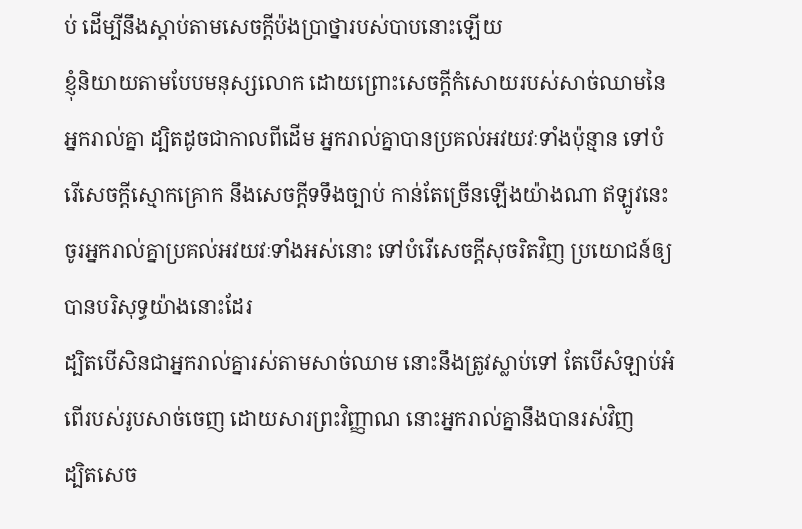ប់ ដើម្បីនឹងស្តាប់តាមសេចក្ដីប៉ងប្រាថ្នារបស់បាបនោះឡើយ
ខ្ញុំនិយាយតាមបែបមនុស្សលោក ដោយព្រោះសេចក្ដីកំសោយរបស់សាច់ឈាមនៃអ្នករាល់គ្នា ដ្បិតដូចជាកាលពីដើម អ្នករាល់គ្នាបានប្រគល់អវយវៈទាំងប៉ុន្មាន ទៅបំរើសេចក្ដីស្មោកគ្រោក នឹងសេចក្ដីទទឹងច្បាប់ កាន់តែច្រើនឡើងយ៉ាងណា ឥឡូវនេះ ចូរអ្នករាល់គ្នាប្រគល់អវយវៈទាំងអស់នោះ ទៅបំរើសេចក្ដីសុចរិតវិញ ប្រយោជន៍ឲ្យបានបរិសុទ្ធយ៉ាងនោះដែរ
ដ្បិតបើសិនជាអ្នករាល់គ្នារស់តាមសាច់ឈាម នោះនឹងត្រូវស្លាប់ទៅ តែបើសំឡាប់អំពើរបស់រូបសាច់ចេញ ដោយសារព្រះវិញ្ញាណ នោះអ្នករាល់គ្នានឹងបានរស់វិញ
ដ្បិតសេច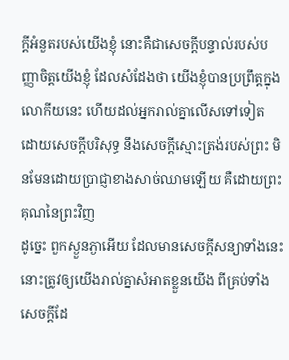ក្ដីអំនួតរបស់យើងខ្ញុំ នោះគឺជាសេចក្ដីបន្ទាល់របស់បញ្ញាចិត្តយើងខ្ញុំ ដែលសំដែងថា យើងខ្ញុំបានប្រព្រឹត្តក្នុងលោកីយនេះ ហើយដល់អ្នករាល់គ្នាលើសទៅទៀត ដោយសេចក្ដីបរិសុទ្ធ នឹងសេចក្ដីស្មោះត្រង់របស់ព្រះ មិនមែនដោយប្រាជ្ញាខាងសាច់ឈាមឡើយ គឺដោយព្រះគុណនៃព្រះវិញ
ដូច្នេះ ពួកស្ងួនភ្ងាអើយ ដែលមានសេចក្ដីសន្យាទាំងនេះ នោះត្រូវឲ្យយើងរាល់គ្នាសំអាតខ្លួនយើង ពីគ្រប់ទាំងសេចក្ដីដែ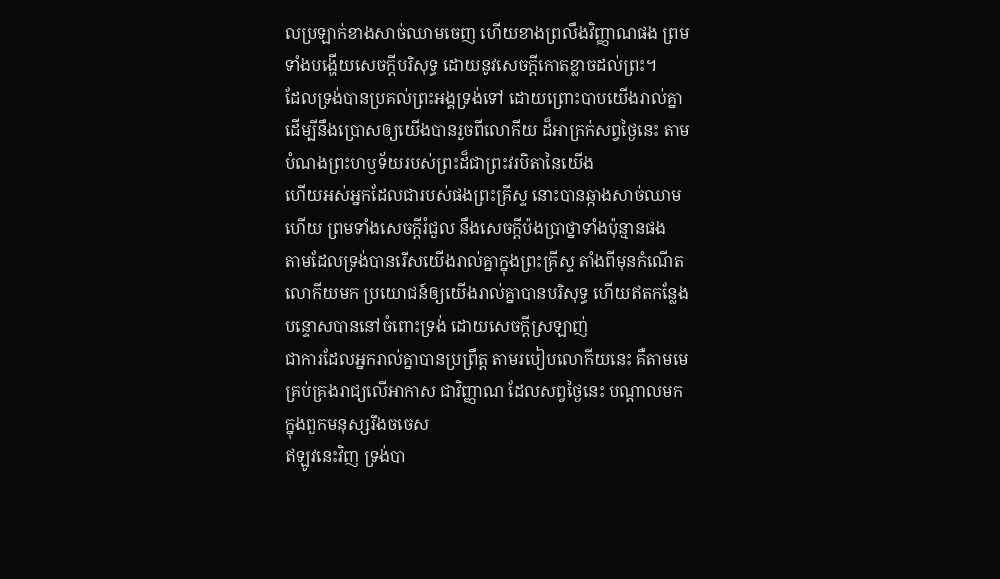លប្រឡាក់ខាងសាច់ឈាមចេញ ហើយខាងព្រលឹងវិញ្ញាណផង ព្រមទាំងបង្ហើយសេចក្ដីបរិសុទ្ធ ដោយនូវសេចក្ដីកោតខ្លាចដល់ព្រះ។
ដែលទ្រង់បានប្រគល់ព្រះអង្គទ្រង់ទៅ ដោយព្រោះបាបយើងរាល់គ្នា ដើម្បីនឹងប្រោសឲ្យយើងបានរួចពីលោកីយ ដ៏អាក្រក់សព្វថ្ងៃនេះ តាមបំណងព្រះហឫទ័យរបស់ព្រះដ៏ជាព្រះវរបិតានៃយើង
ហើយអស់អ្នកដែលជារបស់ផងព្រះគ្រីស្ទ នោះបានឆ្កាងសាច់ឈាមហើយ ព្រមទាំងសេចក្ដីរំជួល នឹងសេចក្ដីប៉ងប្រាថ្នាទាំងប៉ុន្មានផង
តាមដែលទ្រង់បានរើសយើងរាល់គ្នាក្នុងព្រះគ្រីស្ទ តាំងពីមុនកំណើតលោកីយមក ប្រយោជន៍ឲ្យយើងរាល់គ្នាបានបរិសុទ្ធ ហើយឥតកន្លែងបន្ទោសបាននៅចំពោះទ្រង់ ដោយសេចក្ដីស្រឡាញ់
ជាការដែលអ្នករាល់គ្នាបានប្រព្រឹត្ត តាមរបៀបលោកីយនេះ គឺតាមមេគ្រប់គ្រងរាជ្យលើអាកាស ជាវិញ្ញាណ ដែលសព្វថ្ងៃនេះ បណ្តាលមកក្នុងពួកមនុស្សរឹងចចេស
ឥឡូវនេះវិញ ទ្រង់បា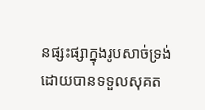នផ្សះផ្សាក្នុងរូបសាច់ទ្រង់ ដោយបានទទួលសុគត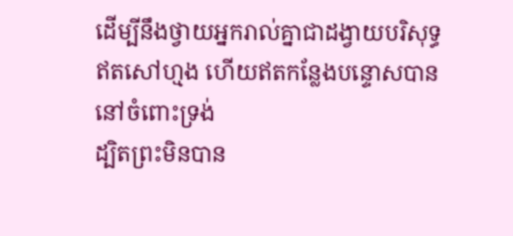ដើម្បីនឹងថ្វាយអ្នករាល់គ្នាជាដង្វាយបរិសុទ្ធ ឥតសៅហ្មង ហើយឥតកន្លែងបន្ទោសបាន នៅចំពោះទ្រង់
ដ្បិតព្រះមិនបាន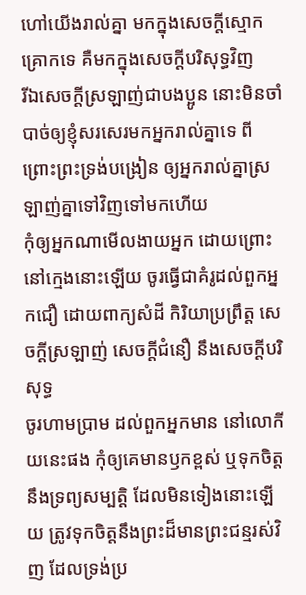ហៅយើងរាល់គ្នា មកក្នុងសេចក្ដីស្មោកគ្រោកទេ គឺមកក្នុងសេចក្ដីបរិសុទ្ធវិញ
រីឯសេចក្ដីស្រឡាញ់ជាបងប្អូន នោះមិនចាំបាច់ឲ្យខ្ញុំសរសេរមកអ្នករាល់គ្នាទេ ពីព្រោះព្រះទ្រង់បង្រៀន ឲ្យអ្នករាល់គ្នាស្រឡាញ់គ្នាទៅវិញទៅមកហើយ
កុំឲ្យអ្នកណាមើលងាយអ្នក ដោយព្រោះនៅក្មេងនោះឡើយ ចូរធ្វើជាគំរូដល់ពួកអ្នកជឿ ដោយពាក្យសំដី កិរិយាប្រព្រឹត្ត សេចក្ដីស្រឡាញ់ សេចក្ដីជំនឿ នឹងសេចក្ដីបរិសុទ្ធ
ចូរហាមប្រាម ដល់ពួកអ្នកមាន នៅលោកីយនេះផង កុំឲ្យគេមានឫកខ្ពស់ ឬទុកចិត្តនឹងទ្រព្យសម្បត្តិ ដែលមិនទៀងនោះឡើយ ត្រូវទុកចិត្តនឹងព្រះដ៏មានព្រះជន្មរស់វិញ ដែលទ្រង់ប្រ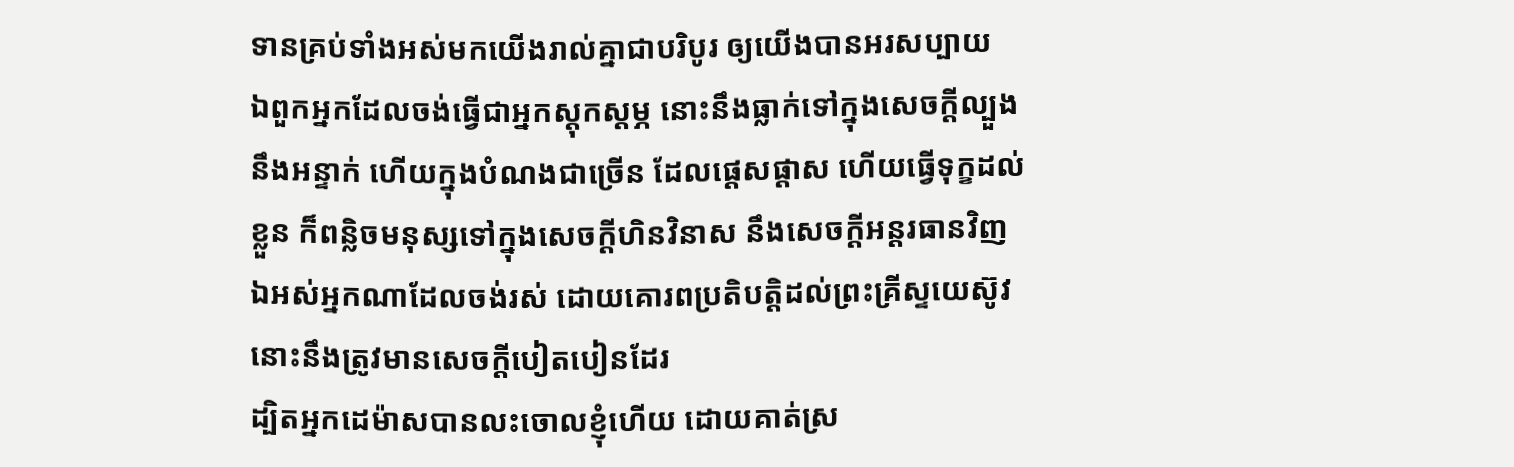ទានគ្រប់ទាំងអស់មកយើងរាល់គ្នាជាបរិបូរ ឲ្យយើងបានអរសប្បាយ
ឯពួកអ្នកដែលចង់ធ្វើជាអ្នកស្តុកស្តម្ភ នោះនឹងធ្លាក់ទៅក្នុងសេចក្ដីល្បួង នឹងអន្ទាក់ ហើយក្នុងបំណងជាច្រើន ដែលផ្តេសផ្តាស ហើយធ្វើទុក្ខដល់ខ្លួន ក៏ពន្លិចមនុស្សទៅក្នុងសេចក្ដីហិនវិនាស នឹងសេចក្ដីអន្តរធានវិញ
ឯអស់អ្នកណាដែលចង់រស់ ដោយគោរពប្រតិបត្តិដល់ព្រះគ្រីស្ទយេស៊ូវ នោះនឹងត្រូវមានសេចក្ដីបៀតបៀនដែរ
ដ្បិតអ្នកដេម៉ាសបានលះចោលខ្ញុំហើយ ដោយគាត់ស្រ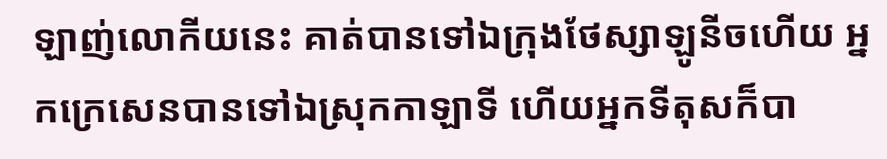ឡាញ់លោកីយនេះ គាត់បានទៅឯក្រុងថែស្សាឡូនីចហើយ អ្នកក្រេសេនបានទៅឯស្រុកកាឡាទី ហើយអ្នកទីតុសក៏បា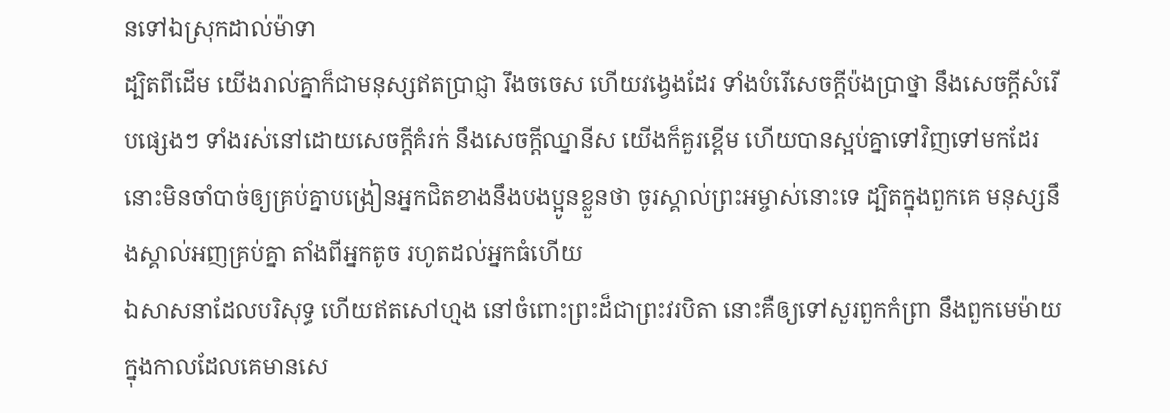នទៅឯស្រុកដាល់ម៉ាទា
ដ្បិតពីដើម យើងរាល់គ្នាក៏ជាមនុស្សឥតប្រាជ្ញា រឹងចចេស ហើយវង្វេងដែរ ទាំងបំរើសេចក្ដីប៉ងប្រាថ្នា នឹងសេចក្ដីសំរើបផ្សេងៗ ទាំងរស់នៅដោយសេចក្ដីគំរក់ នឹងសេចក្ដីឈ្នានីស យើងក៏គួរខ្ពើម ហើយបានស្អប់គ្នាទៅវិញទៅមកដែរ
នោះមិនចាំបាច់ឲ្យគ្រប់គ្នាបង្រៀនអ្នកជិតខាងនឹងបងប្អូនខ្លួនថា ចូរស្គាល់ព្រះអម្ចាស់នោះទេ ដ្បិតក្នុងពួកគេ មនុស្សនឹងស្គាល់អញគ្រប់គ្នា តាំងពីអ្នកតូច រហូតដល់អ្នកធំហើយ
ឯសាសនាដែលបរិសុទ្ធ ហើយឥតសៅហ្មង នៅចំពោះព្រះដ៏ជាព្រះវរបិតា នោះគឺឲ្យទៅសួរពួកកំព្រា នឹងពួកមេម៉ាយ ក្នុងកាលដែលគេមានសេ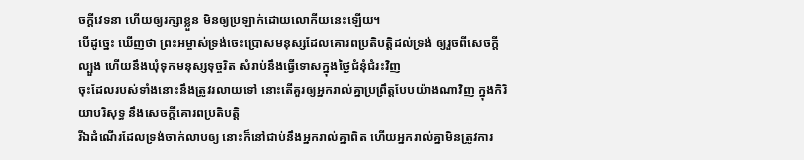ចក្ដីវេទនា ហើយឲ្យរក្សាខ្លួន មិនឲ្យប្រឡាក់ដោយលោកីយនេះឡើយ។
បើដូច្នេះ ឃើញថា ព្រះអម្ចាស់ទ្រង់ចេះប្រោសមនុស្សដែលគោរពប្រតិបត្តិដល់ទ្រង់ ឲ្យរួចពីសេចក្ដីល្បួង ហើយនឹងឃុំទុកមនុស្សទុច្ចរិត សំរាប់នឹងធ្វើទោសក្នុងថ្ងៃជំនុំជំរះវិញ
ចុះដែលរបស់ទាំងនោះនឹងត្រូវរលាយទៅ នោះតើគួរឲ្យអ្នករាល់គ្នាប្រព្រឹត្តបែបយ៉ាងណាវិញ ក្នុងកិរិយាបរិសុទ្ធ នឹងសេចក្ដីគោរពប្រតិបត្តិ
រីឯដំណើរដែលទ្រង់ចាក់លាបឲ្យ នោះក៏នៅជាប់នឹងអ្នករាល់គ្នាពិត ហើយអ្នករាល់គ្នាមិនត្រូវការ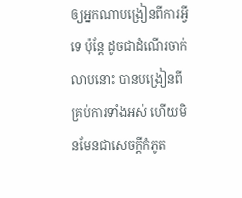ឲ្យអ្នកណាបង្រៀនពីការអ្វីទេ ប៉ុន្តែ ដូចជាដំណើរចាក់លាបនោះ បានបង្រៀនពីគ្រប់ការទាំងអស់ ហើយមិនមែនជាសេចក្ដីកំភូត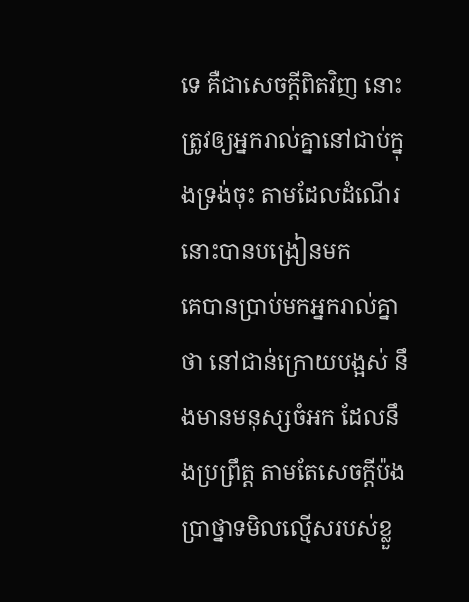ទេ គឺជាសេចក្ដីពិតវិញ នោះត្រូវឲ្យអ្នករាល់គ្នានៅជាប់ក្នុងទ្រង់ចុះ តាមដែលដំណើរនោះបានបង្រៀនមក
គេបានប្រាប់មកអ្នករាល់គ្នាថា នៅជាន់ក្រោយបង្អស់ នឹងមានមនុស្សចំអក ដែលនឹងប្រព្រឹត្ត តាមតែសេចក្ដីប៉ងប្រាថ្នាទមិលល្មើសរបស់ខ្លួ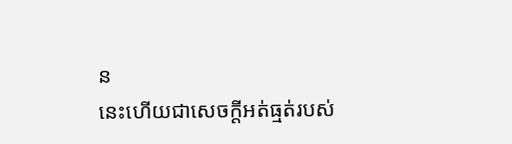ន
នេះហើយជាសេចក្ដីអត់ធ្មត់របស់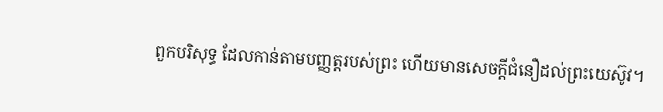ពួកបរិសុទ្ធ ដែលកាន់តាមបញ្ញត្តរបស់ព្រះ ហើយមានសេចក្ដីជំនឿដល់ព្រះយេស៊ូវ។